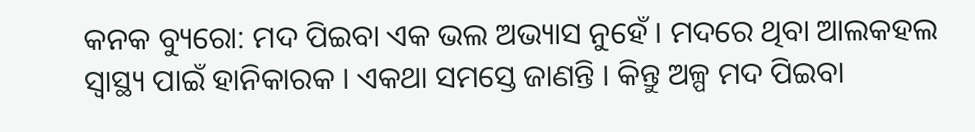କନକ ବ୍ୟୁରୋ: ମଦ ପିଇବା ଏକ ଭଲ ଅଭ୍ୟାସ ନୁହେଁ । ମଦରେ ଥିବା ଆଲକହଲ ସ୍ୱାସ୍ଥ୍ୟ ପାଇଁ ହାନିକାରକ । ଏକଥା ସମସ୍ତେ ଜାଣନ୍ତି । କିନ୍ତୁ ଅଳ୍ପ ମଦ ପିଇବା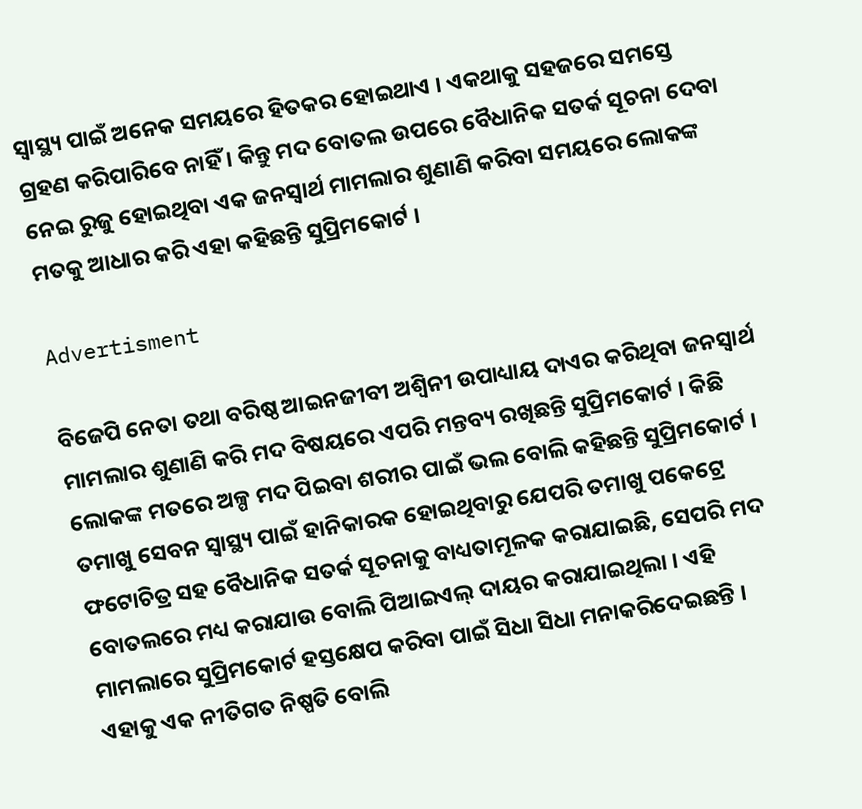ସ୍ୱାସ୍ଥ୍ୟ ପାଇଁ ଅନେକ ସମୟରେ ହିତକର ହୋଇଥାଏ । ଏକଥାକୁ ସହଜରେ ସମସ୍ତେ ଗ୍ରହଣ କରିପାରିବେ ନାହିଁ । କିନ୍ତୁ ମଦ ବୋତଲ ଉପରେ ବୈଧାନିକ ସତର୍କ ସୂଚନା ଦେବା ନେଇ ରୁଜୁ ହୋଇଥିବା ଏକ ଜନସ୍ୱାର୍ଥ ମାମଲାର ଶୁଣାଣି କରିବା ସମୟରେ ଲୋକଙ୍କ ମତକୁ ଆଧାର କରି ଏହା କହିଛନ୍ତି ସୁପ୍ରିମକୋର୍ଟ ।

Advertisment

ବିଜେପି ନେତା ତଥା ବରିଷ୍ଠ ଆଇନଜୀବୀ ଅଶ୍ୱିନୀ ଉପାଧ୍ୟାୟ ଦାଏର କରିଥିବା ଜନସ୍ୱାର୍ଥ ମାମଲାର ଶୁଣାଣି କରି ମଦ ବିଷୟରେ ଏପରି ମନ୍ତବ୍ୟ ରଖିଛନ୍ତି ସୁପ୍ରିମକୋର୍ଟ । କିଛି ଲୋକଙ୍କ ମତରେ ଅଳ୍ପ ମଦ ପିଇବା ଶରୀର ପାଇଁ ଭଲ ବୋଲି କହିଛନ୍ତି ସୁପ୍ରିମକୋର୍ଟ । ତମାଖୁ ସେବନ ସ୍ୱାସ୍ଥ୍ୟ ପାଇଁ ହାନିକାରକ ହୋଇଥିବାରୁ ଯେପରି ତମାଖୁ ପକେଟ୍ରେ ଫଟୋଚିତ୍ର ସହ ବୈଧାନିକ ସତର୍କ ସୂଚନାକୁ ବାଧ୍ୟତାମୂଳକ କରାଯାଇଛି, ସେପରି ମଦ ବୋତଲରେ ମଧ୍ୟ କରାଯାଉ ବୋଲି ପିଆଇଏଲ୍ ଦାୟର କରାଯାଇଥିଲା । ଏହି ମାମଲାରେ ସୁପ୍ରିମକୋର୍ଟ ହସ୍ତକ୍ଷେପ କରିବା ପାଇଁ ସିଧା ସିଧା ମନାକରିଦେଇଛନ୍ତି । ଏହାକୁ ଏକ ନୀତିଗତ ନିଷ୍ପତି ବୋଲି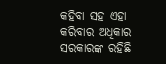କହିବା ସହ ଏହା କରିବାର ଅଧିକାର ସରକାରଙ୍କ ରହିଛି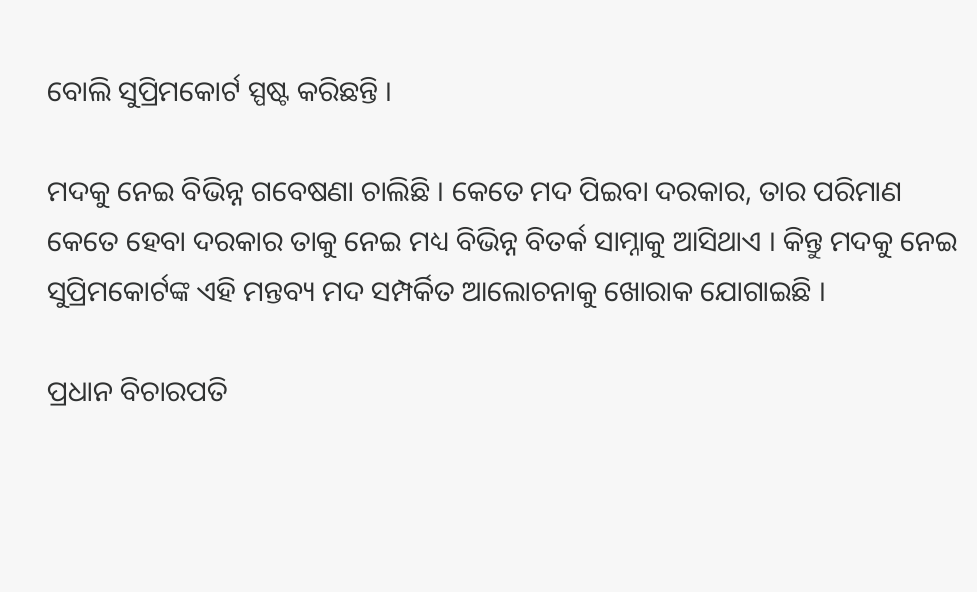ବୋଲି ସୁପ୍ରିମକୋର୍ଟ ସ୍ପଷ୍ଟ କରିଛନ୍ତି ।

ମଦକୁ ନେଇ ବିଭିନ୍ନ ଗବେଷଣା ଚାଲିଛି । କେତେ ମଦ ପିଇବା ଦରକାର, ତାର ପରିମାଣ କେତେ ହେବା ଦରକାର ତାକୁ ନେଇ ମଧ୍ୟ ବିଭିନ୍ନ ବିତର୍କ ସାମ୍ନାକୁ ଆସିଥାଏ । କିନ୍ତୁ ମଦକୁ ନେଇ ସୁପ୍ରିମକୋର୍ଟଙ୍କ ଏହି ମନ୍ତବ୍ୟ ମଦ ସମ୍ପର୍କିତ ଆଲୋଚନାକୁ ଖୋରାକ ଯୋଗାଇଛି ।

ପ୍ରଧାନ ବିଚାରପତି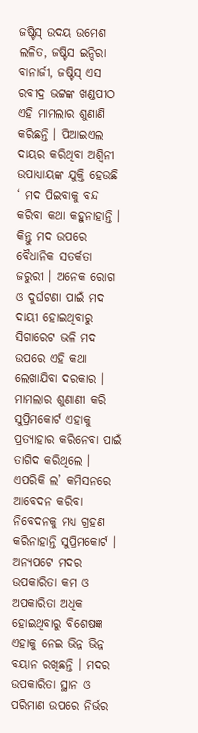ଜଷ୍ଟିସ୍ ଉଦୟ ଉମେଶ ଲଳିତ, ଜଷ୍ଟିସ ଇନ୍ଦିରା ବାନାର୍ଜୀ, ଜଷ୍ଟିସ୍ ଏସ ରବୀଦ୍ର ଭଟ୍ଟଙ୍କ ଖଣ୍ଡପୀଠ ଏହି ମାମଲାର ଶୁଣାଣି କରିଛନ୍ତି । ପିଆଇଏଲ ଦାୟର କରିଥିବା ଅଶ୍ୱିନୀ ଉପାଧ୍ୟାୟଙ୍କ ଯୁକ୍ତି ହେଉଛି ‘ ମଦ ପିଇବାକୁ ବନ୍ଦ କରିବା କଥା କହୁନାହାନ୍ତି । କିନ୍ତୁ ମଦ ଉପରେ ବୈଧାନିକ ସତର୍କତା ଜରୁରୀ । ଅନେକ ରୋଗ ଓ ଦୁର୍ଘଟଣା ପାଇଁ ମଦ ଦାୟୀ ହୋଇଥିବାରୁ ସିଗାରେଟ ଭଳି ମଦ ଉପରେ ଏହି କଥା ଲେଖାଯିବା ଦରକାର । ମାମଲାର ଶୁଣାଣୀ କରି ସୁପ୍ରିମକୋର୍ଟ ଏହାକୁ ପ୍ରତ୍ୟାହାର କରିନେବା ପାଇଁ ତାଗିଦ କରିଥିଲେ । ଏପରିକି ଲ’ କମିସନରେ ଆବେଦନ କରିବା ନିବେଦନକୁ ମଧ୍ୟ ଗ୍ରହଣ କରିନାହାନ୍ତି ସୁପ୍ରିମକୋର୍ଟ । ଅନ୍ୟପଟେ ମଦର ଉପକାରିତା କମ ଓ ଅପକାରିତା ଅଧିକ ହୋଇଥିବାରୁ ବିଶେଷଜ୍ଞ ଏହାକୁ ନେଇ ଭିନ୍ନ ଭିନ୍ନ ବୟାନ ରଖିଛନ୍ତି । ମଦର ଉପକାରିତା ସ୍ଥାନ ଓ ପରିମାଣ ଉପରେ ନିର୍ଭର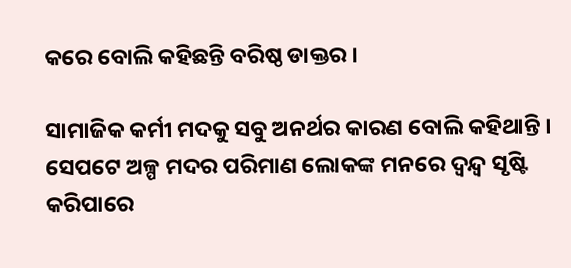କରେ ବୋଲି କହିଛନ୍ତି ବରିଷ୍ଠ ଡାକ୍ତର ।

ସାମାଜିକ କର୍ମୀ ମଦକୁ ସବୁ ଅନର୍ଥର କାରଣ ବୋଲି କହିଥାନ୍ତି । ସେପଟେ ଅଳ୍ପ ମଦର ପରିମାଣ ଲୋକଙ୍କ ମନରେ ଦ୍ୱନ୍ଦ୍ୱ ସୃଷ୍ଟି କରିପାରେ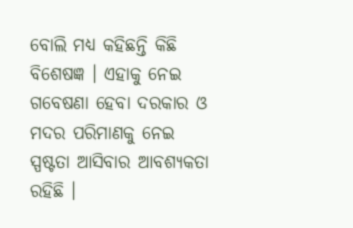ବୋଲି ମଧ୍ୟ କହିଛନ୍ତି କିଛି ବିଶେଷଜ୍ଞ । ଏହାକୁ ନେଇ ଗବେଷଣା ହେବା ଦରକାର ଓ ମଦର ପରିମାଣକୁ ନେଇ ସ୍ପଷ୍ଟତା ଆସିବାର ଆବଶ୍ୟକତା ରହିଛି ।